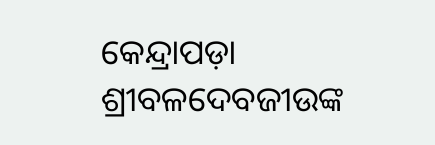କେନ୍ଦ୍ରାପଡ଼ା ଶ୍ରୀବଳଦେବଜୀଉଙ୍କ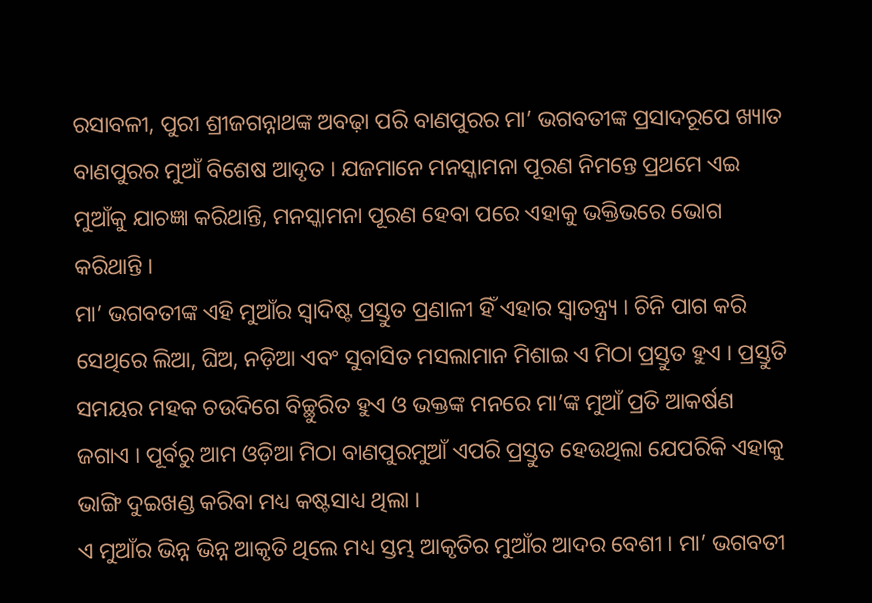ରସାବଳୀ, ପୁରୀ ଶ୍ରୀଜଗନ୍ନାଥଙ୍କ ଅବଢ଼ା ପରି ବାଣପୁରର ମା’ ଭଗବତୀଙ୍କ ପ୍ରସାଦରୂପେ ଖ୍ୟାତ ବାଣପୁରର ମୁଆଁ ବିଶେଷ ଆଦୃତ । ଯଜମାନେ ମନସ୍କାମନା ପୂରଣ ନିମନ୍ତେ ପ୍ରଥମେ ଏଇ ମୁଆଁକୁ ଯାଚଜ୍ଞା କରିଥାନ୍ତି, ମନସ୍କାମନା ପୂରଣ ହେବା ପରେ ଏହାକୁ ଭକ୍ତିଭରେ ଭୋଗ କରିଥାନ୍ତି ।
ମା’ ଭଗବତୀଙ୍କ ଏହି ମୁଆଁର ସ୍ବାଦିଷ୍ଟ ପ୍ରସ୍ତୁତ ପ୍ରଣାଳୀ ହିଁ ଏହାର ସ୍ବାତନ୍ତ୍ର୍ୟ । ଚିନି ପାଗ କରି ସେଥିରେ ଲିଆ, ଘିଅ, ନଡ଼ିଆ ଏବଂ ସୁବାସିତ ମସଲାମାନ ମିଶାଇ ଏ ମିଠା ପ୍ରସ୍ତୁତ ହୁଏ । ପ୍ରସ୍ତୁତି ସମୟର ମହକ ଚଉଦିଗେ ବିଚ୍ଛୁରିତ ହୁଏ ଓ ଭକ୍ତଙ୍କ ମନରେ ମା’ଙ୍କ ମୁଆଁ ପ୍ରତି ଆକର୍ଷଣ ଜଗାଏ । ପୂର୍ବରୁ ଆମ ଓଡ଼ିଆ ମିଠା ବାଣପୁରମୁଆଁ ଏପରି ପ୍ରସ୍ତୁତ ହେଉଥିଲା ଯେପରିକି ଏହାକୁ ଭାଙ୍ଗି ଦୁଇଖଣ୍ଡ କରିବା ମଧ୍ୟ କଷ୍ଟସାଧ୍ୟ ଥିଲା ।
ଏ ମୁଆଁର ଭିନ୍ନ ଭିନ୍ନ ଆକୃତି ଥିଲେ ମଧ୍ୟ ସ୍ତମ୍ଭ ଆକୃତିର ମୁଆଁର ଆଦର ବେଶୀ । ମା’ ଭଗବତୀ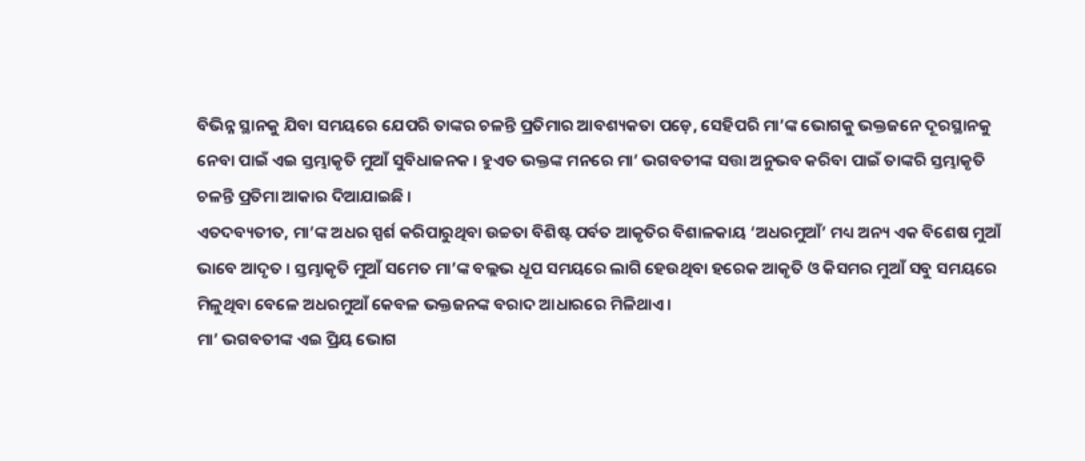ବିଭିନ୍ନ ସ୍ଥାନକୁ ଯିବା ସମୟରେ ଯେପରି ତାଙ୍କର ଚଳନ୍ତି ପ୍ରତିମାର ଆବଶ୍ୟକତା ପଡ଼େ, ସେହିପରି ମା’ଙ୍କ ଭୋଗକୁ ଭକ୍ତଜନେ ଦୂରସ୍ଥାନକୁ ନେବା ପାଇଁ ଏଇ ସ୍ତମ୍ଭାକୃତି ମୁଆଁ ସୁବିଧାଜନକ । ହୁଏତ ଭକ୍ତଙ୍କ ମନରେ ମା’ ଭଗବତୀଙ୍କ ସତ୍ତା ଅନୁଭବ କରିବା ପାଇଁ ତାଙ୍କରି ସ୍ତମ୍ଭାକୃତି ଚଳନ୍ତି ପ୍ରତିମା ଆକାର ଦିଆଯାଇଛି ।
ଏତଦବ୍ୟତୀତ, ମା’ଙ୍କ ଅଧର ସ୍ପର୍ଶ କରିପାରୁଥିବା ଉଚ୍ଚତା ବିଶିଷ୍ଟ ପର୍ବତ ଆକୃତିର ବିଶାଳକାୟ ‘ଅଧରମୁଆଁ’ ମଧ୍ୟ ଅନ୍ୟ ଏକ ବିଶେଷ ମୁଆଁ ଭାବେ ଆଦୃତ । ସ୍ତମ୍ଭାକୃତି ମୁଆଁ ସମେତ ମା’ଙ୍କ ବଲ୍ଲଭ ଧୂପ ସମୟରେ ଲାଗି ହେଉଥିବା ହରେକ ଆକୃତି ଓ କିସମର ମୁଆଁ ସବୁ ସମୟରେ ମିଳୁଥିବା ବେଳେ ଅଧରମୁଆଁ କେବଳ ଭକ୍ତଜନଙ୍କ ବରାଦ ଆଧାରରେ ମିଳିଥାଏ ।
ମା’ ଭଗବତୀଙ୍କ ଏଇ ପ୍ରିୟ ଭୋଗ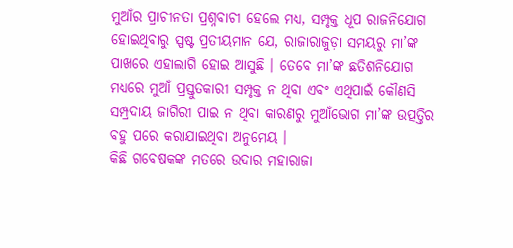ମୁଆଁର ପ୍ରାଚୀନତା ପ୍ରଶ୍ନବାଚୀ ହେଲେ ମଧ୍ୟ, ସମ୍ପୃକ୍ତ ଧୂପ ରାଜନିଯୋଗ ହୋଇଥିବାରୁ ସ୍ପଷ୍ଟ ପ୍ରତୀୟମାନ ଯେ, ରାଜାରାଜୁଡ଼ା ସମୟରୁ ମା’ଙ୍କ ପାଖରେ ଏହାଲାଗି ହୋଇ ଆସୁଛି । ତେବେ ମା’ଙ୍କ ଛତିଶନିଯୋଗ ମଧ୍ୟରେ ମୁଆଁ ପ୍ରସ୍ତୁତକାରୀ ସମ୍ପୃକ୍ତ ନ ଥିବା ଏବଂ ଏଥିପାଇଁ କୌଣସି ସମ୍ପ୍ରଦାୟ ଜାଗିରୀ ପାଇ ନ ଥିବା କାରଣରୁ ମୁଆଁଭୋଗ ମା’ଙ୍କ ଉତ୍ପତ୍ତିର ବହୁ ପରେ କରାଯାଇଥିବା ଅନୁମେୟ ।
କିଛି ଗବେଷକଙ୍କ ମତରେ ଉଦାର ମହାରାଜା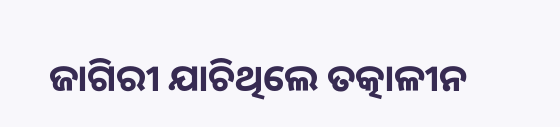ଜାଗିରୀ ଯାଚିଥିଲେ ତତ୍କାଳୀନ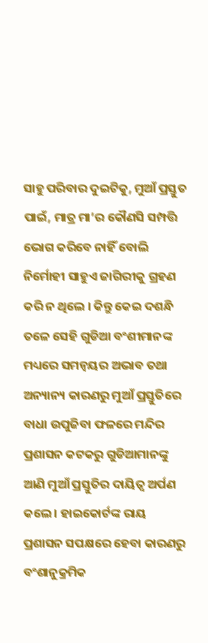ସାହୁ ପରିବାର ଦୁଇଟିକୁ, ମୁଆଁ ପ୍ରସ୍ତୁତ ପାଇଁ, ମାତ୍ର ମା’ର କୌଣସି ସମ୍ପତ୍ତି ଭୋଗ କରିବେ ନାହିଁ ବୋଲି ନିର୍ମୋହୀ ସାହୁଏ ଜାଗିରୀକୁ ଗ୍ରହଣ କରି ନ ଥିଲେ । କିନ୍ତୁ କେଇ ଦଶନ୍ଧି ତଳେ ସେହି ଗୁଡିଆ ବଂଶୀମାନଙ୍କ ମଧ୍ୟରେ ସମନ୍ଵୟର ଅଭାବ ତଥା ଅନ୍ୟାନ୍ୟ କାରଣରୁ ମୁଆଁ ପ୍ରସ୍ତୁତିରେ ବାଧା ଉପୁଜିବା ଫଳରେ ମନ୍ଦିର ପ୍ରଶାସନ କଟକରୁ ଗୁଡିଆମାନଙ୍କୁ ଆଣି ମୁଆଁ ପ୍ରସ୍ତୁତିର ଦାୟିତ୍ଵ ଅର୍ପଣ କଲେ । ହାଇକୋର୍ଟଙ୍କ ରାୟ ପ୍ରଶାସନ ସପକ୍ଷରେ ହେବା କାରଣରୁ ବଂଶାନୁକ୍ରମିକ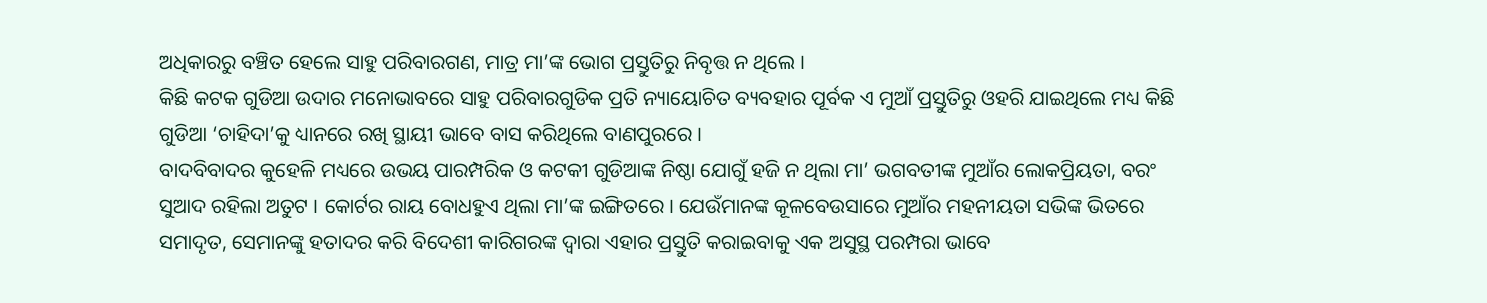ଅଧିକାରରୁ ବଞ୍ଚିତ ହେଲେ ସାହୁ ପରିବାରଗଣ, ମାତ୍ର ମା’ଙ୍କ ଭୋଗ ପ୍ରସ୍ତୁତିରୁ ନିବୃତ୍ତ ନ ଥିଲେ ।
କିଛି କଟକ ଗୁଡିଆ ଉଦାର ମନୋଭାବରେ ସାହୁ ପରିବାରଗୁଡିକ ପ୍ରତି ନ୍ୟାୟୋଚିତ ବ୍ୟବହାର ପୂର୍ବକ ଏ ମୁଆଁ ପ୍ରସ୍ତୁତିରୁ ଓହରି ଯାଇଥିଲେ ମଧ୍ୟ କିଛି ଗୁଡିଆ ‘ଚାହିଦା’କୁ ଧ୍ୟାନରେ ରଖି ସ୍ଥାୟୀ ଭାବେ ବାସ କରିଥିଲେ ବାଣପୁରରେ ।
ବାଦବିବାଦର କୁହେଳି ମଧ୍ୟରେ ଉଭୟ ପାରମ୍ପରିକ ଓ କଟକୀ ଗୁଡିଆଙ୍କ ନିଷ୍ଠା ଯୋଗୁଁ ହଜି ନ ଥିଲା ମା’ ଭଗବତୀଙ୍କ ମୁଆଁର ଲୋକପ୍ରିୟତା, ବରଂ ସୁଆଦ ରହିଲା ଅତୁଟ । କୋର୍ଟର ରାୟ ବୋଧହୁଏ ଥିଲା ମା’ଙ୍କ ଇଙ୍ଗିତରେ । ଯେଉଁମାନଙ୍କ କୂଳବେଉସାରେ ମୁଆଁର ମହନୀୟତା ସଭିଙ୍କ ଭିତରେ ସମାଦୃତ, ସେମାନଙ୍କୁ ହତାଦର କରି ବିଦେଶୀ କାରିଗରଙ୍କ ଦ୍ଵାରା ଏହାର ପ୍ରସ୍ତୁତି କରାଇବାକୁ ଏକ ଅସୁସ୍ଥ ପରମ୍ପରା ଭାବେ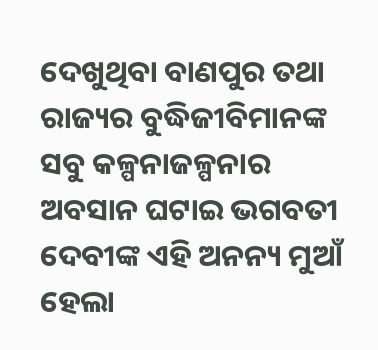ଦେଖୁଥିବା ବାଣପୁର ତଥା ରାଜ୍ୟର ବୁଦ୍ଧିଜୀବିମାନଙ୍କ ସବୁ କଳ୍ପନାଜଳ୍ପନାର ଅବସାନ ଘଟାଇ ଭଗବତୀ ଦେବୀଙ୍କ ଏହି ଅନନ୍ୟ ମୁଆଁ ହେଲା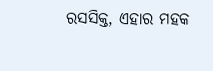ରସସିକ୍ତ, ଏହାର ମହକ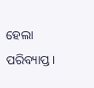ହେଲା ପରିବ୍ୟାପ୍ତ ।